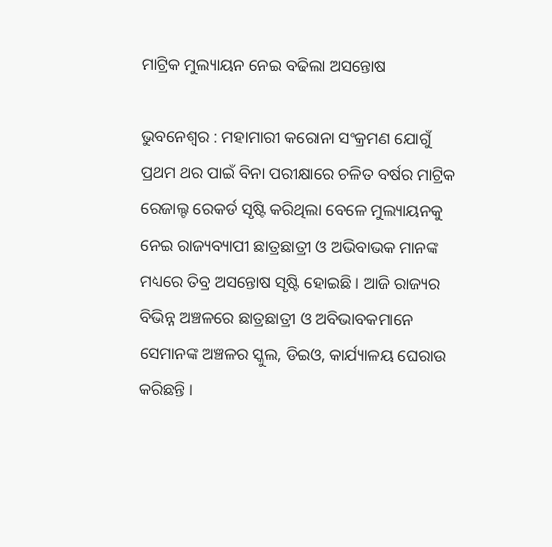ମାଟ୍ରିକ ମୁଲ୍ୟାୟନ ନେଇ ବଢିଲା ଅସନ୍ତୋଷ

ଭୁବନେଶ୍ୱର : ମହାମାରୀ କରୋନା ସଂକ୍ରମଣ ଯୋଗୁଁ ପ୍ରଥମ ଥର ପାଇଁ ବିନା ପରୀକ୍ଷାରେ ଚଳିତ ବର୍ଷର ମାଟ୍ରିକ ରେଜାଲ୍ଟ ରେକର୍ଡ ସୃଷ୍ଟି କରିଥିଲା ବେଳେ ମୁଲ୍ୟାୟନକୁ ନେଇ ରାଜ୍ୟବ୍ୟାପୀ ଛାତ୍ରଛାତ୍ରୀ ଓ ଅଭିବାଭକ ମାନଙ୍କ ମଧ୍ୟରେ ତିବ୍ର ଅସନ୍ତୋଷ ସୃଷ୍ଟି ହୋଇଛି । ଆଜି ରାଜ୍ୟର ବିଭିନ୍ନ ଅଞ୍ଚଳରେ ଛାତ୍ରଛାତ୍ରୀ ଓ ଅବିଭାବକମାନେ ସେମାନଙ୍କ ଅଞ୍ଚଳର ସ୍କୁଲ, ଡିଇଓ, କାର୍ଯ୍ୟାଳୟ ଘେରାଉ କରିଛନ୍ତି ।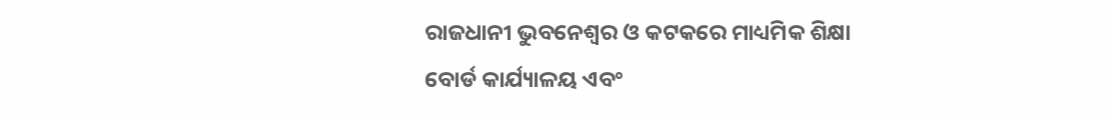ରାଜଧାନୀ ଭୁବନେଶ୍ୱର ଓ କଟକରେ ମାଧ୍ୟମିକ ଶିକ୍ଷା ବୋର୍ଡ କାର୍ଯ୍ୟାଳୟ ଏବଂ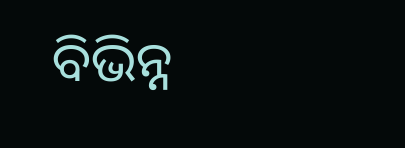ବିଭିନ୍ନ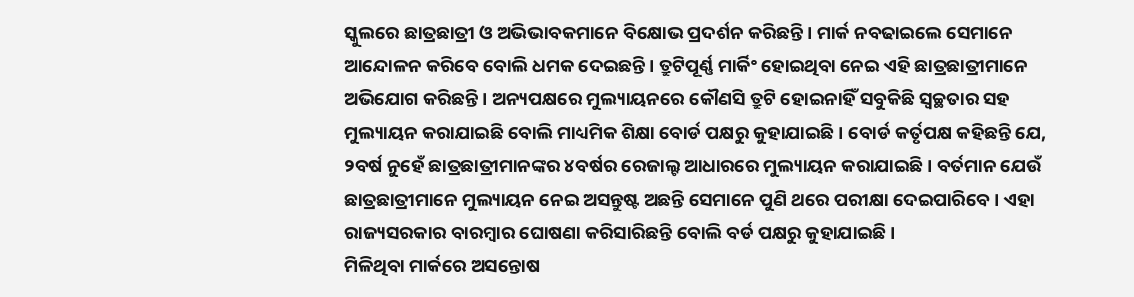ସ୍କୁଲରେ ଛାତ୍ରଛାତ୍ରୀ ଓ ଅଭିଭାବକମାନେ ବିକ୍ଷୋଭ ପ୍ରଦର୍ଶନ କରିଛନ୍ତି । ମାର୍କ ନବଢାଇଲେ ସେମାନେ ଆନ୍ଦୋଳନ କରିବେ ବୋଲି ଧମକ ଦେଇଛନ୍ତି । ତ୍ରୁଟିପୂର୍ଣ୍ଣ ମାର୍କିଂ ହୋଇଥିବା ନେଇ ଏହି ଛାତ୍ରଛାତ୍ରୀମାନେ ଅଭିଯୋଗ କରିଛନ୍ତି । ଅନ୍ୟପକ୍ଷରେ ମୁଲ୍ୟାୟନରେ କୌଣସି ତ୍ରୁଟି ହୋଇନାହିଁ ସବୁକିଛି ସ୍ୱଚ୍ଛତାର ସହ ମୁଲ୍ୟାୟନ କରାଯାଇଛି ବୋଲି ମାଧ୍ୟମିକ ଶିକ୍ଷା ବୋର୍ଡ ପକ୍ଷରୁ କୁହାଯାଇଛି । ବୋର୍ଡ କର୍ତୃପକ୍ଷ କହିଛନ୍ତି ଯେ, ୨ବର୍ଷ ନୁହେଁ ଛାତ୍ରଛାତ୍ରୀମାନଙ୍କର ୪ବର୍ଷର ରେଜାଲ୍ଟ ଆଧାରରେ ମୁଲ୍ୟାୟନ କରାଯାଇଛି । ବର୍ତମାନ ଯେଉଁ ଛାତ୍ରଛାତ୍ରୀମାନେ ମୁଲ୍ୟାୟନ ନେଇ ଅସନ୍ତୁଷ୍ଟ ଅଛନ୍ତି ସେମାନେ ପୁଣି ଥରେ ପରୀକ୍ଷା ଦେଇପାରିବେ । ଏହା ରାଜ୍ୟସରକାର ବାରମ୍ବାର ଘୋଷଣା କରିସାରିଛନ୍ତି ବୋଲି ବର୍ଡ ପକ୍ଷରୁ କୁହାଯାଇଛି ।
ମିଳିଥିବା ମାର୍କରେ ଅସନ୍ତୋଷ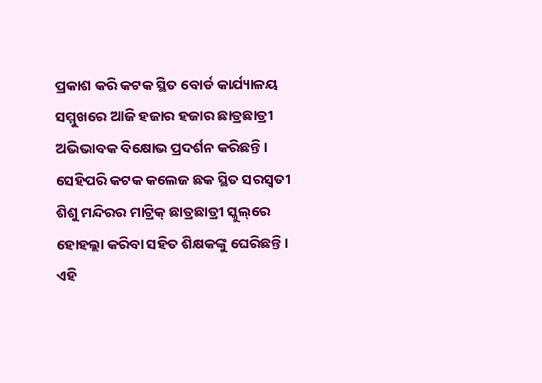ପ୍ରକାଶ କରି କଟକ ସ୍ଥିତ ବୋର୍ଡ କାର୍ଯ୍ୟାଳୟ ସମ୍ମୁଖରେ ଆଜି ହଜାର ହଜାର ଛାତ୍ରଛାତ୍ରୀ ଅଭିଭାବକ ବିକ୍ଷୋଭ ପ୍ରଦର୍ଶନ କରିଛନ୍ତି । ସେହିପରି କଟକ କଲେଜ ଛକ ସ୍ଥିତ ସରସ୍ୱତୀ ଶିଶୁ ମନ୍ଦିରର ମାଟ୍ରିକ୍ ଛାତ୍ରଛାତ୍ରୀ ସ୍କୁଲ୍‌ରେ ହୋହଲ୍ଲା କରିବା ସହିତ ଶିକ୍ଷକଙ୍କୁ ଘେରିଛନ୍ତି । ଏହି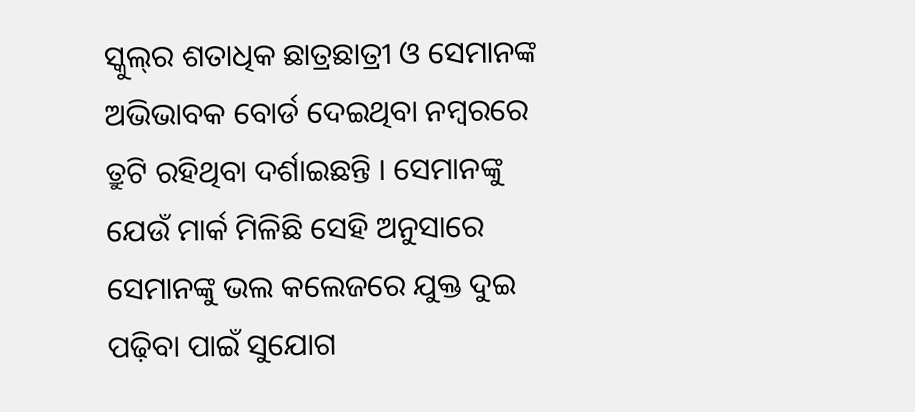ସ୍କୁଲ୍‌ର ଶତାଧିକ ଛାତ୍ରଛାତ୍ରୀ ଓ ସେମାନଙ୍କ ଅଭିଭାବକ ବୋର୍ଡ ଦେଇଥିବା ନମ୍ବରରେ ତ୍ରୁଟି ରହିଥିବା ଦର୍ଶାଇଛନ୍ତି । ସେମାନଙ୍କୁ ଯେଉଁ ମାର୍କ ମିଳିଛି ସେହି ଅନୁସାରେ ସେମାନଙ୍କୁ ଭଲ କଲେଜରେ ଯୁକ୍ତ ଦୁଇ ପଢ଼ିବା ପାଇଁ ସୁଯୋଗ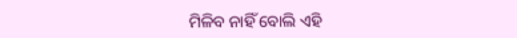ମିଳିବ ନାହିଁ ବୋଲି ଏହି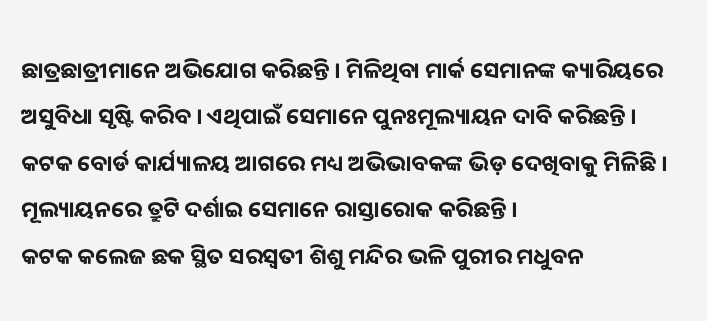ଛାତ୍ରଛାତ୍ରୀମାନେ ଅଭିଯୋଗ କରିଛନ୍ତି । ମିଳିଥିବା ମାର୍କ ସେମାନଙ୍କ କ୍ୟାରିୟରେ ଅସୁବିଧା ସୃଷ୍ଟି କରିବ । ଏଥିପାଇଁ ସେମାନେ ପୁନଃମୂଲ୍ୟାୟନ ଦାବି କରିଛନ୍ତି । କଟକ ବୋର୍ଡ କାର୍ଯ୍ୟାଳୟ ଆଗରେ ମଧ୍ୟ ଅଭିଭାବକଙ୍କ ଭିଡ଼ ଦେଖିବାକୁ ମିଳିଛି । ମୂଲ୍ୟାୟନରେ ତ୍ରୁଟି ଦର୍ଶାଇ ସେମାନେ ରାସ୍ତାରୋକ କରିଛନ୍ତି ।
କଟକ କଲେଜ ଛକ ସ୍ଥିତ ସରସ୍ୱତୀ ଶିଶୁ ମନ୍ଦିର ଭଳି ପୁରୀର ମଧୁବନ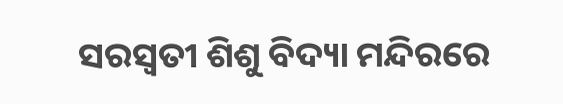ସରସ୍ୱତୀ ଶିଶୁ ବିଦ୍ୟା ମନ୍ଦିରରେ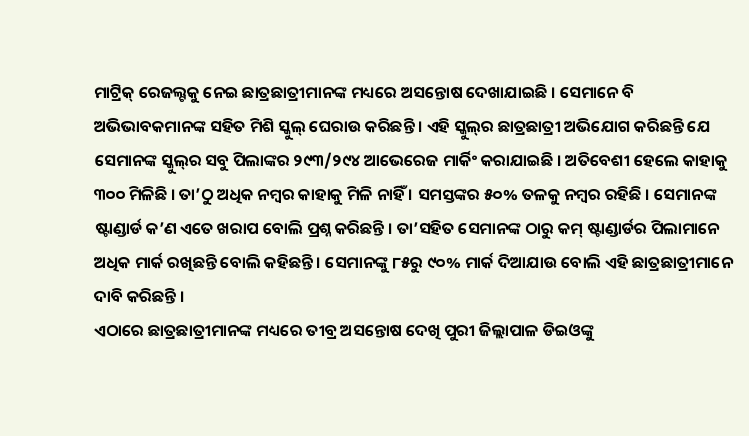ମାଟ୍ରିକ୍ ରେଜଲ୍ଟକୁ ନେଇ ଛାତ୍ରଛାତ୍ରୀମାନଙ୍କ ମଧ୍ୟରେ ଅସନ୍ତୋଷ ଦେଖାଯାଇଛି । ସେମାନେ ବି ଅଭିଭାବକମାନଙ୍କ ସହିତ ମିଶି ସ୍କୁଲ୍ ଘେରାଉ କରିଛନ୍ତି । ଏହି ସ୍କୁଲ୍‌ର ଛାତ୍ରଛାତ୍ରୀ ଅଭିଯୋଗ କରିଛନ୍ତି ଯେ ସେମାନଙ୍କ ସ୍କୁଲ୍‌ର ସବୁ ପିଲାଙ୍କର ୨୯୩/୨୯୪ ଆଭେରେଜ ମାର୍କିଂ କରାଯାଇଛି । ଅତିବେଶୀ ହେଲେ କାହାକୁ ୩୦୦ ମିଳିଛି । ତା’ଠୁ ଅଧିକ ନମ୍ବର କାହାକୁ ମିଳି ନାହିଁ । ସମସ୍ତଙ୍କର ୫୦% ତଳକୁ ନମ୍ବର ରହିଛି । ସେମାନଙ୍କ ଷ୍ଟାଣ୍ଡାର୍ଡ କ’ଣ ଏତେ ଖରାପ ବୋଲି ପ୍ରଶ୍ନ କରିଛନ୍ତି । ତା’ସହିତ ସେମାନଙ୍କ ଠାରୁ କମ୍ ଷ୍ଟାଣ୍ଡାର୍ଡର ପିଲାମାନେ ଅଧିକ ମାର୍କ ରଖିଛନ୍ତି ବୋଲି କହିଛନ୍ତି । ସେମାନଙ୍କୁ ୮୫ରୁ ୯୦% ମାର୍କ ଦିଆଯାଉ ବୋଲି ଏହି ଛାତ୍ରଛାତ୍ରୀମାନେ ଦାବି କରିଛନ୍ତି ।
ଏଠାରେ ଛାତ୍ରଛାତ୍ରୀମାନଙ୍କ ମଧ୍ୟରେ ତୀବ୍ର ଅସନ୍ତୋଷ ଦେଖି ପୁରୀ ଜିଲ୍ଲାପାଳ ଡିଇଓଙ୍କୁ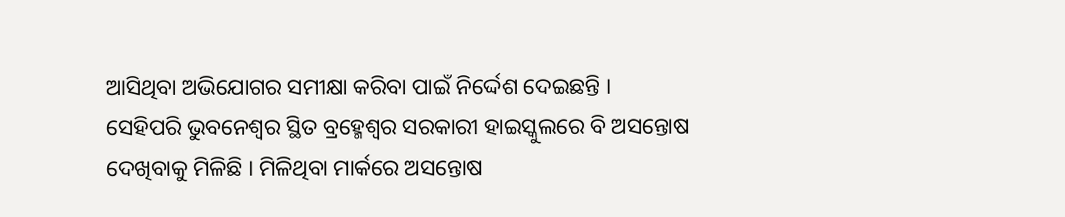ଆସିଥିବା ଅଭିଯୋଗର ସମୀକ୍ଷା କରିବା ପାଇଁ ନିର୍ଦ୍ଦେଶ ଦେଇଛନ୍ତି ।
ସେହିପରି ଭୁବନେଶ୍ୱର ସ୍ଥିତ ବ୍ରହ୍ମେଶ୍ୱର ସରକାରୀ ହାଇସ୍କୁଲରେ ବି ଅସନ୍ତୋଷ ଦେଖିବାକୁ ମିଳିଛି । ମିଳିଥିବା ମାର୍କରେ ଅସନ୍ତୋଷ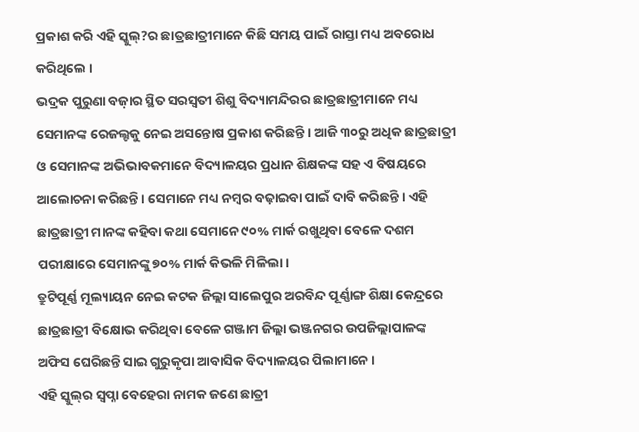ପ୍ରକାଶ କରି ଏହି ସ୍କୁଲ୍‌?ର ଛାତ୍ରଛାତ୍ରୀମାନେ କିଛି ସମୟ ପାଇଁ ରାସ୍ତା ମଧ୍ୟ ଅବରୋଧ କରିଥିଲେ ।
ଭଦ୍ରକ ପୁରୁଣା ବଜ଼ାର ସ୍ଥିତ ସରସ୍ୱତୀ ଶିଶୁ ବିଦ୍ୟାମନ୍ଦିରର ଛାତ୍ରଛାତ୍ରୀମାନେ ମଧ୍ୟ ସେମାନଙ୍କ ରେଜଲ୍ଟକୁ ନେଇ ଅସନ୍ତୋଷ ପ୍ରକାଶ କରିଛନ୍ତି । ଆଜି ୩୦ରୁ ଅଧିକ ଛାତ୍ରଛାତ୍ରୀ ଓ ସେମାନଙ୍କ ଅଭିଭାବକମାନେ ବିଦ୍ୟାଳୟର ପ୍ରଧାନ ଶିକ୍ଷକଙ୍କ ସହ ଏ ବିଷୟରେ ଆଲୋଚନା କରିଛନ୍ତି । ସେମାନେ ମଧ୍ୟ ନମ୍ବର ବଢ଼ାଇବା ପାଇଁ ଦାବି କରିଛନ୍ତି । ଏହି ଛାତ୍ରଛାତ୍ରୀ ମାନଙ୍କ କହିବା କଥା ସେମାନେ ୯୦% ମାର୍କ ରଖୁଥିବା ବେଳେ ଦଶମ ପରୀକ୍ଷାରେ ସେମାନଙ୍କୁ ୭୦% ମାର୍କ କିଭଳି ମିଳିଲା ।
ତ୍ରୁଟିପୂର୍ଣ୍ଣ ମୂଲ୍ୟାୟନ ନେଇ କଟକ ଜିଲ୍ଲା ସାଲେପୁର ଅରବିନ୍ଦ ପୂର୍ଣ୍ଣାଙ୍ଗ ଶିକ୍ଷା କେନ୍ଦ୍ରରେ ଛାତ୍ରଛାତ୍ରୀ ବିକ୍ଷୋଭ କରିଥିବା ବେଳେ ଗଞ୍ଜାମ ଜିଲ୍ଲା ଭଞ୍ଜନଗର ଉପଜିଲ୍ଲାପାଳଙ୍କ ଅଫିସ ଘେରିଛନ୍ତି ସାଇ ଗୁରୁକୃପା ଆବାସିକ ବିଦ୍ୟାଳୟର ପିଲାମାନେ ।
ଏହି ସ୍କୁଲ୍‌ର ସ୍ୱପ୍ନା ବେହେରା ନାମକ ଜଣେ ଛାତ୍ରୀ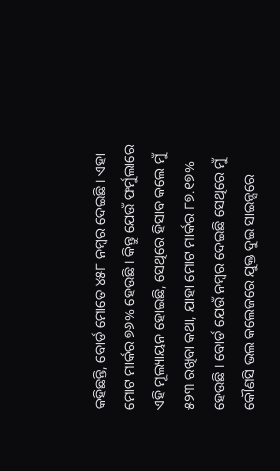କହିଛନ୍ତି, ବୋର୍ଡ ମୋତେ ୪୫୮ ନମ୍ବର ଦେଇଛି । ଏହା ମୋଟ ମାର୍କର ୭୬% ହେଉଛି । କିନ୍ତୁ ଯେଉଁ ଫର୍ମୁଲାରେ ଏହି ମୂଲ୍ୟାୟନ ହୋଇଛି, ସେଥିରେ ହିସାବ କଲେ ମୁଁ ୫୨୩ ରଖିବା କଥା, ଯାହା ମୋଟ ମାର୍କର ୮୭.୧୭% ହେଉଛି । ବୋର୍ଡ ଯେଉଁ ନମ୍ବର ଦେଇଛି ସେଥିରେ ମୁଁ କୌଣସି ଭଲ କଲେଜରେ ଯୁକ୍ତ ଦୁଇ ସାଇନ୍ସରେ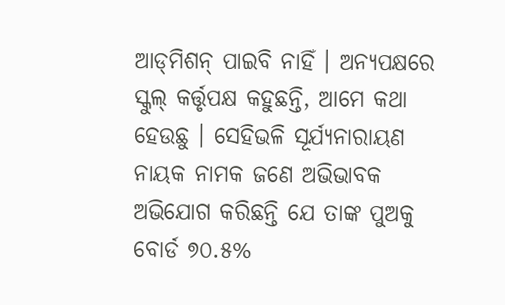ଆଡ୍‌ମିଶନ୍ ପାଇବି ନାହିଁ । ଅନ୍ୟପକ୍ଷରେ ସ୍କୁଲ୍ କର୍ତ୍ତୃପକ୍ଷ କହୁଛନ୍ତି, ଆମେ କଥା ହେଉଛୁ । ସେହିଭଳି ସୂର୍ଯ୍ୟନାରାୟଣ ନାୟକ ନାମକ ଜଣେ ଅଭିଭାବକ ଅଭିଯୋଗ କରିଛନ୍ତି ଯେ ତାଙ୍କ ପୁଅକୁ ବୋର୍ଡ ୭୦.୫%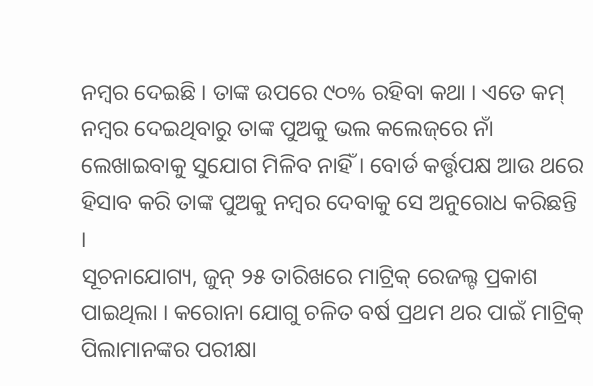ନମ୍ବର ଦେଇଛି । ତାଙ୍କ ଉପରେ ୯୦% ରହିବା କଥା । ଏତେ କମ୍ ନମ୍ବର ଦେଇଥିବାରୁ ତାଙ୍କ ପୁଅକୁ ଭଲ କଲେଜ୍‌ରେ ନାଁ ଲେଖାଇବାକୁ ସୁଯୋଗ ମିଳିବ ନାହିଁ । ବୋର୍ଡ କର୍ତ୍ତୃପକ୍ଷ ଆଉ ଥରେ ହିସାବ କରି ତାଙ୍କ ପୁଅକୁ ନମ୍ବର ଦେବାକୁ ସେ ଅନୁରୋଧ କରିଛନ୍ତି ।
ସୂଚନାଯୋଗ୍ୟ, ଜୁନ୍ ୨୫ ତାରିଖରେ ମାଟ୍ରିକ୍ ରେଜଲ୍ଟ ପ୍ରକାଶ ପାଇଥିଲା । କରୋନା ଯୋଗୁ ଚଳିତ ବର୍ଷ ପ୍ରଥମ ଥର ପାଇଁ ମାଟ୍ରିକ୍ ପିଲାମାନଙ୍କର ପରୀକ୍ଷା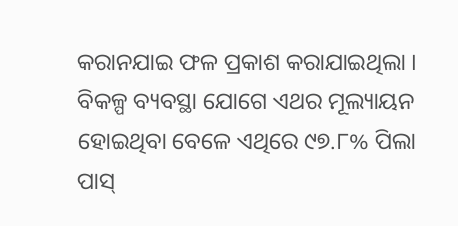କରାନଯାଇ ଫଳ ପ୍ରକାଶ କରାଯାଇଥିଲା । ବିକଳ୍ପ ବ୍ୟବସ୍ଥା ଯୋଗେ ଏଥର ମୂଲ୍ୟାୟନ ହୋଇଥିବା ବେଳେ ଏଥିରେ ୯୭.୮% ପିଲା ପାସ୍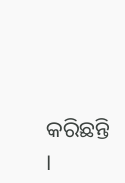କରିଛନ୍ତି ।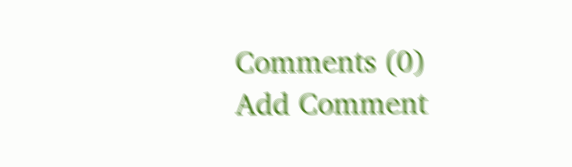Comments (0)
Add Comment